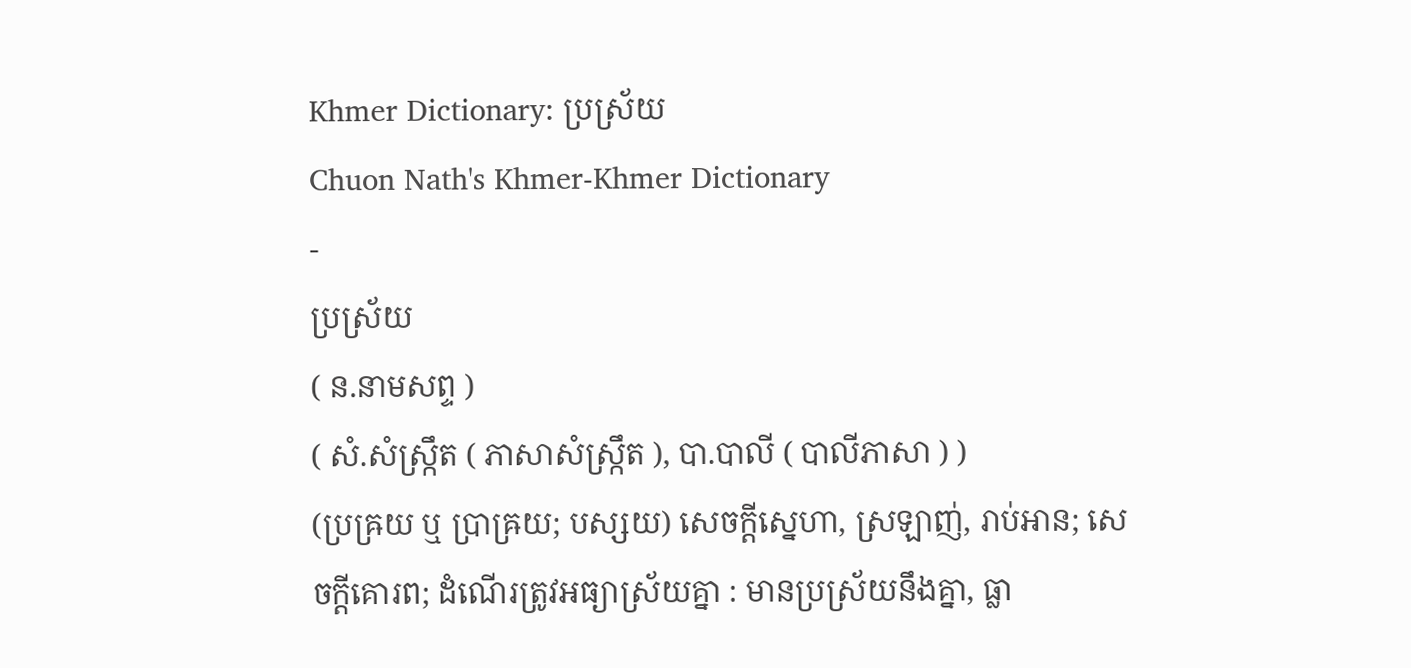Khmer Dictionary: ប្រស្រ័យ
Chuon Nath's Khmer-Khmer Dictionary
-
ប្រស្រ័យ
( ន.នាមសព្ទ )
( សំ.សំស្រ្កឹត ( ភាសាសំស្រ្កឹត ), បា.បាលី ( បាលីភាសា ) )
(ប្រឝ្រយ ឬ ប្រាឝ្រយ; បស្សយ) សេចក្ដីស្នេហា, ស្រឡាញ់, រាប់អាន; សេចក្ដីគោរព; ដំណើរត្រូវអធ្យាស្រ័យគ្នា : មានប្រស្រ័យនឹងគ្នា, ធ្លា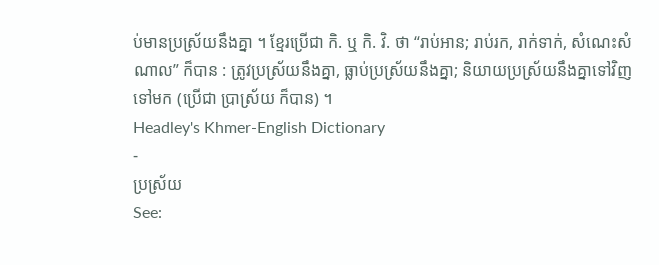ប់មានប្រស្រ័យនឹងគ្នា ។ ខ្មែរប្រើជា កិ. ឬ កិ. វិ. ថា “រាប់អាន; រាប់រក, រាក់ទាក់, សំណេះសំណាល” ក៏បាន : ត្រូវប្រស្រ័យនឹងគ្នា, ធ្លាប់ប្រស្រ័យនឹងគ្នា; និយាយប្រស្រ័យនឹងគ្នាទៅវិញទៅមក (ប្រើជា ប្រាស្រ័យ ក៏បាន) ។
Headley's Khmer-English Dictionary
-
ប្រស្រ័យ
See: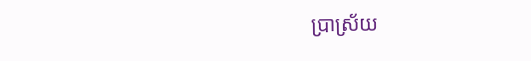ប្រាស្រ័យ